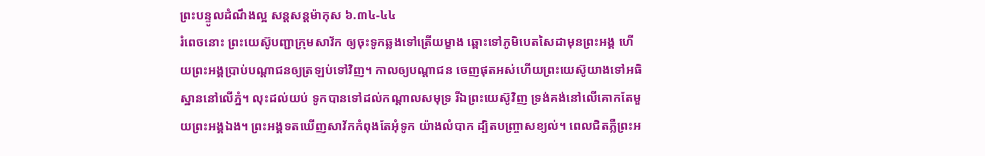ព្រះបន្ទូលដំណឹងល្អ សន្តសន្តម៉ាកុស ៦.៣៤-៤៤
រំពេចនោះ ព្រះយេស៊ូបញ្ជាក្រុមសាវ័ក ឲ្យចុះទូកឆ្លងទៅត្រើយម្ខាង ឆ្ពោះទៅភូមិបេតសៃដាមុនព្រះអង្គ ហើយព្រះអង្គប្រាប់បណ្តាជនឲ្យត្រឡប់ទៅវិញ។ កាលឲ្យបណ្តាជន ចេញផុតអស់ហើយព្រះយេស៊ូយាងទៅអធិស្ឋាននៅលើភ្នំ។ លុះដល់យប់ ទូកបានទៅដល់កណ្តាលសមុទ្រ រីឯព្រះយេស៊ូវិញ ទ្រង់គង់នៅលើគោកតែមួយព្រះអង្គឯង។ ព្រះអង្គទតឃើញសាវ័កកំពុងតែអុំទូក យ៉ាងលំបាក ដ្បិតបញ្ច្រាសខ្យល់។ ពេលជិតភ្លឺព្រះអ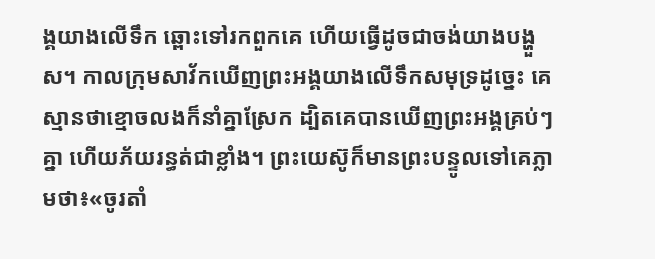ង្គយាងលើទឹក ឆ្ពោះទៅរកពួកគេ ហើយធ្វើដូចជាចង់យាងបង្ហួស។ កាលក្រុមសាវ័កឃើញព្រះអង្គយាងលើទឹកសមុទ្រដូច្នេះ គេស្មានថាខ្មោចលងក៏នាំគ្នាស្រែក ដ្បិតគេបានឃើញព្រះអង្គគ្រប់ៗគ្នា ហើយភ័យរន្ធត់ជាខ្លាំង។ ព្រះយេស៊ូក៏មានព្រះបន្ទូលទៅគេភ្លាមថា៖«ចូរតាំ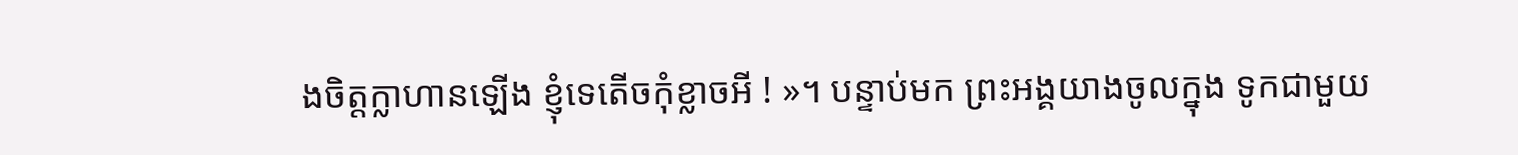ងចិត្តក្លាហានឡើង ខ្ញុំទេតើចកុំខ្លាចអី ! »។ បន្ទាប់មក ព្រះអង្គយាងចូលក្នុង ទូកជាមួយ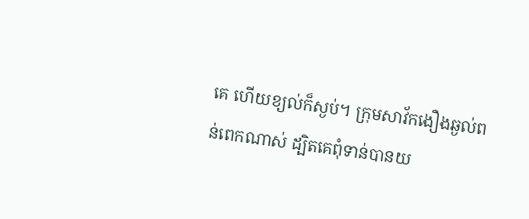គេ ហើយខ្យល់ក៏ស្ងប់។ ក្រុមសាវ័កងឿងឆ្ងល់ពន់ពេកណាស់ ដ្បិតគេពុំទាន់បានយ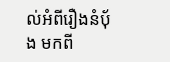ល់អំពីរឿងនំបុ័ង មកពី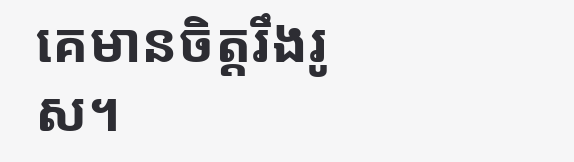គេមានចិត្តរឹងរូស។